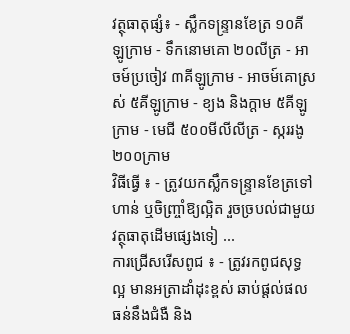វត្ថុធាតុផ្សំ៖ - ស្លឹកទន្ទ្រានខែត្រ ១០គីឡូក្រាម - ទឹកនោមគោ ២០លីត្រ - អាចម៍ប្រចៀវ ៣គីឡូក្រាម - អាចម៍គោស្រស់ ៥គីឡូក្រាម - ខ្យង និងក្តាម ៥គីឡូក្រាម - មេជី ៥០០មីលីលីត្រ - ស្កររងូ ២០០ក្រាម
វិធីធ្វើ ៖ - ត្រូវយកស្លឹកទន្ទ្រានខែត្រទៅហាន់ ឬចិញ្ច្រាំឱ្យល្អិត រួចច្របល់ជាមួយវត្ថុធាតុដើមផ្សេងទៀ ...
ការជ្រើសរើសពូជ ៖ - ត្រូវរកពូជសុទ្ធល្អ មានអត្រាដាំដុះខ្ពស់ ឆាប់ផ្តល់ផល ធន់នឹងជំងឺ និង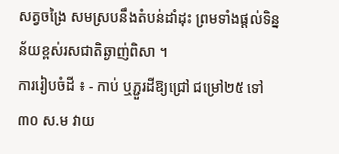សត្វចង្រៃ សមស្របនឹងតំបន់ដាំដុះ ព្រមទាំងផ្តល់ទិន្នន័យខ្ពស់រសជាតិឆ្ងាញ់ពិសា ។
ការរៀបចំដី ៖ - កាប់ ឬភ្ជួរដីឱ្យជ្រៅ ជម្រៅ២៥ ទៅ ៣០ ស.ម វាយ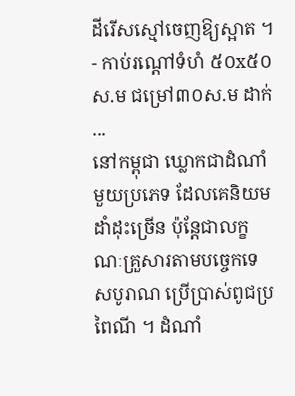ដីរើសស្មៅចេញឱ្យស្អាត ។ - កាប់រណ្តៅទំហំ ៥០x៥០ ស.ម ជម្រៅ៣០ស.ម ដាក់ ...
នៅកម្ពុជា ឃ្លោកជាដំណាំមួយប្រភេទ ដែលគេនិយមដាំដុះច្រើន ប៉ុន្តែជាលក្ខណៈគ្រួសារតាមបច្ចេកទេសបូរាណ ប្រើប្រាស់ពូជប្រពៃណី ។ ដំណាំ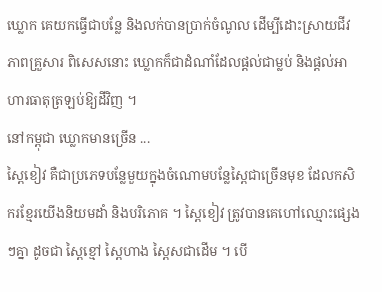ឃ្លោក គេយកធ្វើជាបន្លែ និងលក់បានប្រាក់ចំណូល ដើម្បីដោះស្រាយជីវភាពគ្រួសារ ពិសេសនោះ ឃ្លោកក៏ជាដំណាំដែលផ្តល់ជាម្លប់ និងផ្តល់អាហារធាតុត្រឡប់ឱ្យដីវិញ ។
នៅកម្ពុជា ឃ្លោកមានច្រើន ...
ស្ពៃខៀវ គឺជាប្រភេទបន្លែមួយក្នុងចំណោមបន្លែស្ពៃជាច្រើនមុខ ដែលកសិករខ្មែរយើងនិយមដាំ និងបរិភោគ ។ ស្ពៃខៀវ ត្រូវបានគេហៅឈ្មោះផ្សេងៗគ្នា ដូចជា ស្ពៃខ្មៅ ស្ពៃហាង ស្ពៃសជាដើម ។ បើ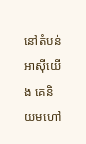នៅតំបន់អាស៊ីយើង គេនិយមហៅ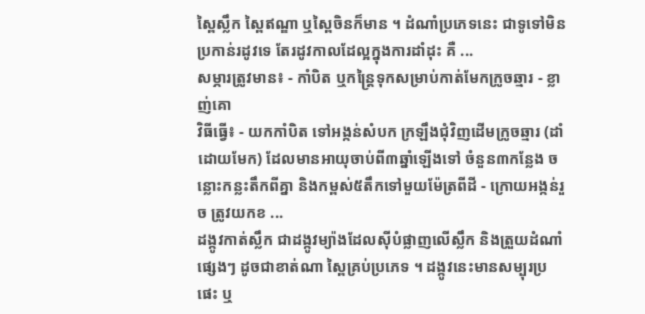ស្ពៃស្លឹក ស្ពៃឥណ្ឌា ឬស្ពៃចិនក៏មាន ។ ដំណាំប្រភេទនេះ ជាទូទៅមិនប្រកាន់រដូវទេ តែរដូវកាលដែល្អក្នុងការដាំដុះ គឺ ...
សម្ភារត្រូវមាន៖ - កាំបិត ឬកន្ត្រៃទុកសម្រាប់កាត់មែកក្រូចឆ្មារ - ខ្លាញ់គោ
វិធីធ្វើ៖ - យកកាំបិត ទៅអង្កន់សំបក ក្រឡឹងជុំវិញដើមក្រូចឆ្មារ (ដាំដោយមែក) ដែលមានអាយុចាប់ពី៣ឆ្នាំឡើងទៅ ចំនួន៣កន្លែង ចន្លោះកន្លះតឹកពីគ្នា និងកម្ពស់៥តឹកទៅមួយម៉ែត្រពីដី - ក្រោយអង្កន់រួច ត្រូវយកខ ...
ដង្កូវកាត់ស្លឹក ជាដង្កូវម្យ៉ាងដែលស៊ីបំផ្លាញលើស្លឹក និងត្រួយដំណាំផ្សេងៗ ដូចជាខាត់ណា ស្ពៃគ្រប់ប្រភេទ ។ ដង្កូវនេះមានសម្បុរប្រផេះ ឬ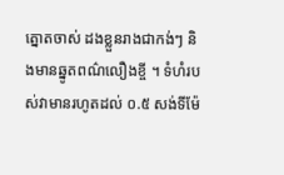ត្នោតចាស់ ដងខ្លួនរាងជាកង់ៗ និងមានឆ្នូតពណ៌លឿងខ្ចី ។ ទំហំរបស់វាមានរហូតដល់ ០.៥ សង់ទីម៉ែ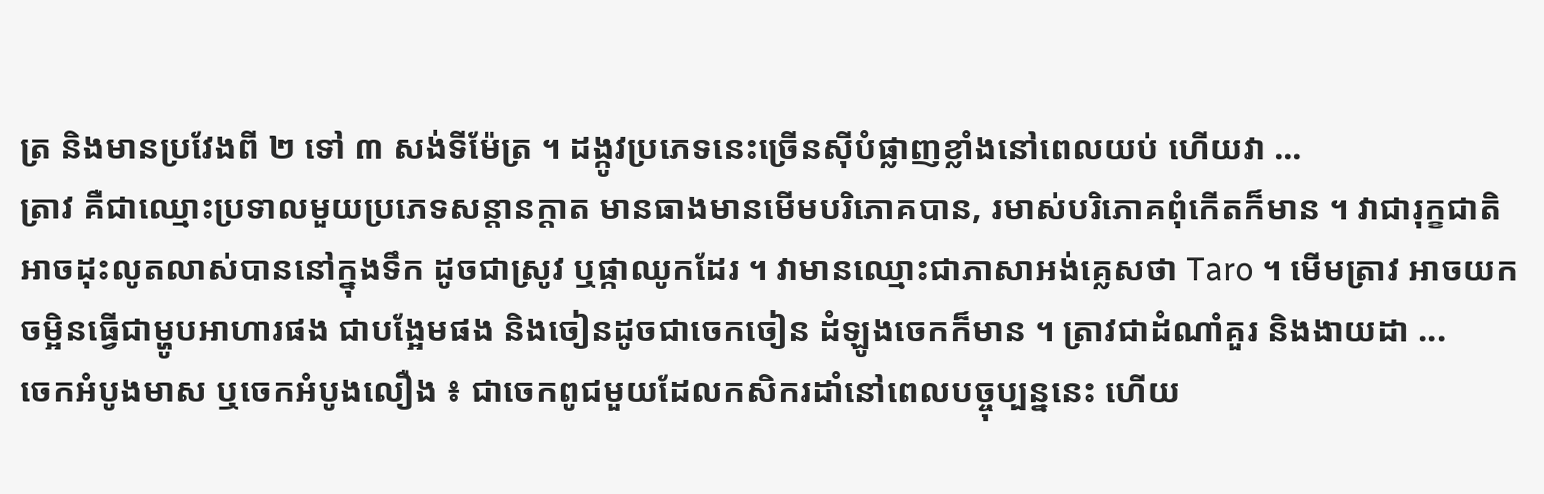ត្រ និងមានប្រវែងពី ២ ទៅ ៣ សង់ទីម៉ែត្រ ។ ដង្កូវប្រភេទនេះច្រើនស៊ីបំផ្លាញខ្លាំងនៅពេលយប់ ហើយវា ...
ត្រាវ គឺជាឈ្មោះប្រទាលមួយប្រភេទសន្ដានក្ដាត មានធាងមានមើមបរិភោគបាន, រមាស់បរិភោគពុំកើតក៏មាន ។ វាជារុក្ខជាតិអាចដុះលូតលាស់បាននៅក្នុងទឹក ដូចជាស្រូវ ឬផ្កាឈូកដែរ ។ វាមានឈ្មោះជាភាសាអង់គ្លេសថា Taro ។ មើមត្រាវ អាចយកចម្អិនធ្វើជាម្ហូបអាហារផង ជាបង្អែមផង និងចៀនដូចជាចេកចៀន ដំឡូងចេកក៏មាន ។ ត្រាវជាដំណាំគួរ និងងាយដា ...
ចេកអំបូងមាស ឬចេកអំបូងលឿង ៖ ជាចេកពូជមួយដែលកសិករដាំនៅពេលបច្ចុប្បន្ននេះ ហើយ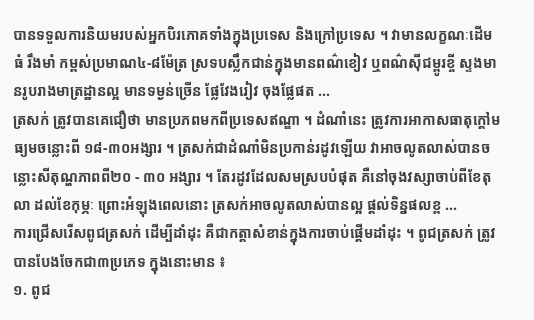បានទទួលការនិយមរបស់អ្នកបិរភោគទាំងក្នុងប្រទេស និងក្រៅប្រទេស ។ វាមានលក្ខណៈដើមធំ រឹងមាំ កម្ពស់ប្រមាណ៤-៨ម៉ែត្រ ស្រទបស្លឹកជាន់ក្នុងមានពណ៌ខៀវ ឬពណ៌ស៊ីជម្ពូរខ្ចី ស្ទងមានរូបរាងមាត្រដ្ឋានល្អ មានទម្ងន់ច្រើន ផ្លែវែងរៀវ ចុងផ្លែផត ...
ត្រសក់ ត្រូវបានគេជឿថា មានប្រភពមកពីប្រទេសឥណ្ឌា ។ ដំណាំនេះ ត្រូវការអាកាសធាតុក្តៅមធ្យមចន្លោះពី ១៨-៣០អង្សារ ។ ត្រសក់ជាដំណាំមិនប្រកាន់រដូវឡើយ វាអាចលូតលាស់បានចន្លោះសីតុណ្ហភាពពី២០ - ៣០ អង្សារ ។ តែរដូវដែលសមស្របបំផុត គឺនៅចុងវស្សាចាប់ពីខែតុលា ដល់ខែកុម្ភៈ ព្រោះអំឡុងពេលនោះ ត្រសក់អាចលូតលាស់បានល្អ ផ្តល់ទិន្នផលខ្ព ...
ការជ្រើសរើសពូជត្រសក់ ដើម្បីដាំដុះ គឺជាកត្តាសំខាន់ក្នុងការចាប់ផ្តើមដាំដុះ ។ ពូជត្រសក់ ត្រូវបានបែងចែកជា៣ប្រភេទ ក្នុងនោះមាន ៖
១. ពូជ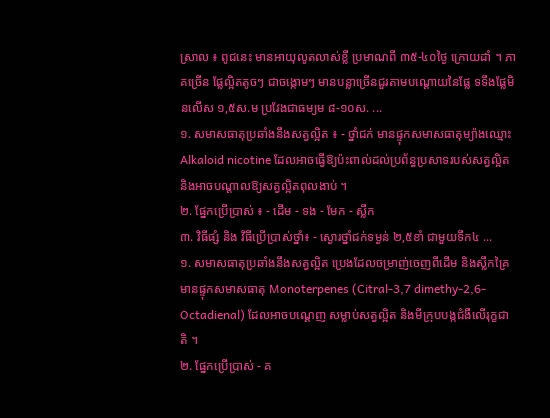ស្រាល ៖ ពូជនេះ មានអាយុលូតលាស់ខ្លី ប្រមាណពី ៣៥-៤០ថ្ងៃ ក្រោយដាំ ។ ភាគច្រើន ផ្លែល្អិតតូចៗ ជាចង្កោមៗ មានបន្លាច្រើនជួរតាមបណ្តោយនៃផ្លែ ទទឹងផ្លែមិនលើស ១,៥ស.ម ប្រវែងជាធម្យម ៨-១០ស. ...
១. សមាសធាតុប្រឆាំងនឹងសត្វល្អិត ៖ - ថ្នាំជក់ មានផ្ទុកសមាសធាតុម្យ៉ាងឈ្មោះ Alkaloid nicotine ដែលអាចធ្វើឱ្យប៉ះពាល់ដល់ប្រព័ន្ធប្រសាទរបស់សត្វល្អិត និងអាចបណ្ដាលឱ្យសត្វល្អិតពុលងាប់ ។
២. ផ្នែកប្រើប្រាស់ ៖ - ដើម - ទង - មែក - ស្លឹក
៣. វិធីផ្សំ និង វិធីប្រើប្រាស់ថ្នាំ៖ - ស្ងោរថ្នាំជក់ទម្ងន់ ២,៥ខាំ ជាមួយទឹក៤ ...
១. សមាសធាតុប្រឆាំងនឹងសត្វល្អិត ប្រេងដែលចម្រាញ់ចេញពីដើម និងស្លឹកគ្រៃ មានផ្ទុកសមាសធាតុ Monoterpenes (Citral-3,7 dimethy-2,6-Octadienal) ដែលអាចបណ្ដេញ សម្លាប់សត្វល្អិត និងមីក្រុបបង្កជំងឺលើរុក្ខជាតិ ។
២. ផ្នែកប្រើប្រាស់ - គ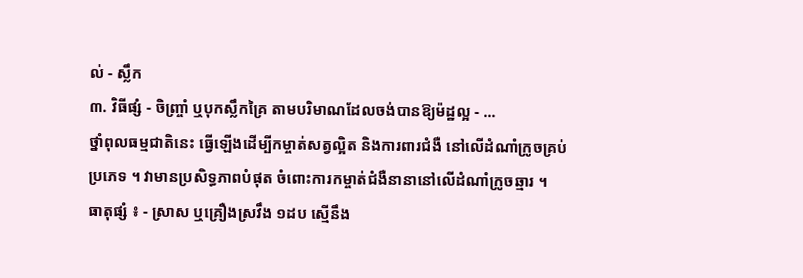ល់ - ស្លឹក
៣. វិធីផ្សំ - ចិញ្ច្រាំ ឬបុកស្លឹកគ្រៃ តាមបរិមាណដែលចង់បានឱ្យម៉ដ្ឋល្អ - ...
ថ្នាំពុលធម្មជាតិនេះ ធ្វើឡើងដើម្បីកម្ចាត់សត្វល្អិត និងការពារជំងឺ នៅលើដំណាំក្រូចគ្រប់ប្រភេទ ។ វាមានប្រសិទ្ធភាពបំផុត ចំពោះការកម្ចាត់ជំងឺនានានៅលើដំណាំក្រូចឆ្មារ ។
ធាតុផ្សំ ៖ - ស្រាស ឬគ្រឿងស្រវឹង ១ដប ស្មើនឹង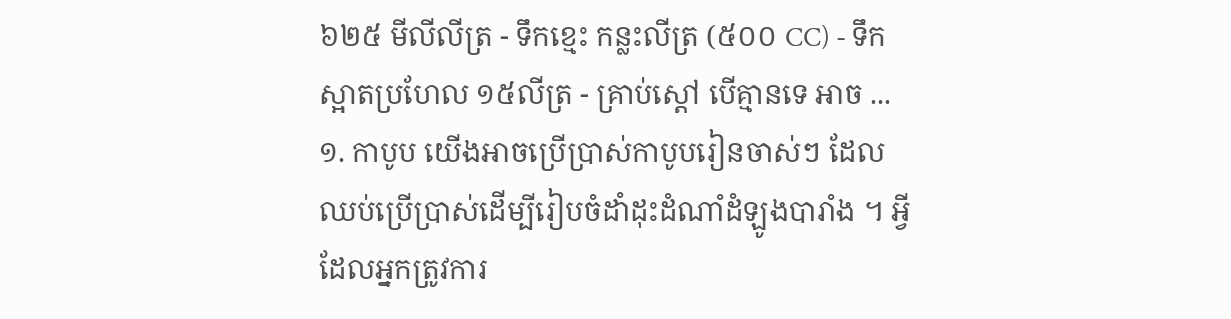៦២៥ មីលីលីត្រ - ទឹកខ្មេះ កន្លះលីត្រ (៥០០ CC) - ទឹកស្អាតប្រហែល ១៥លីត្រ - គ្រាប់ស្តៅ បើគ្មានទេ អាច ...
១. កាបូប យើងអាចប្រើប្រាស់កាបូបរៀនចាស់ៗ ដែលឈប់ប្រើប្រាស់ដើម្បីរៀបចំដាំដុះដំណាំដំឡូងបារាំង ។ អ្វីដែលអ្នកត្រូវការ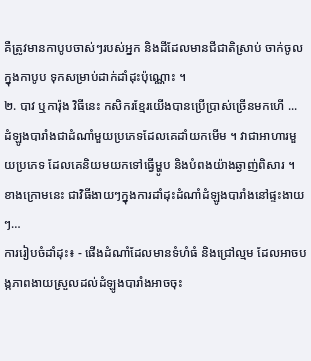គឺត្រូវមានកាបូបចាស់ៗរបស់អ្នក និងដីដែលមានជីជាតិស្រាប់ ចាក់ចូលក្នុងកាបូប ទុកសម្រាប់ដាក់ដាំដុះប៉ុណ្ណោះ ។
២. បាវ ឬការ៉ុង វិធីនេះ កសិករខ្មែរយើងបានប្រើប្រាស់ច្រើនមកហើ ...
ដំឡូងបារាំងជាដំណាំមួយប្រភេទដែលគេដាំយកមើម ។ វាជាអាហារមួយប្រភេទ ដែលគេនិយមយកទៅធ្វើម្ហូប និងបំពងយ៉ាងឆ្ងាញ់ពិសារ ។ ខាងក្រោមនេះ ជាវិធីងាយៗក្នុងការដាំដុះដំណាំដំឡូងបារាំងនៅផ្ទះងាយៗ…
ការរៀបចំដាំដុះ៖ - ផើងដំណាំដែលមានទំហំធំ និងជ្រៅល្មម ដែលអាចបង្កភាពងាយស្រួលដល់ដំឡូងបារាំងអាចចុះ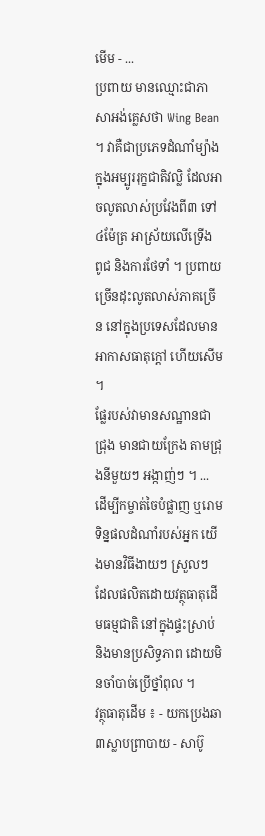មើម - ...
ប្រពាយ មានឈ្មោះជាភាសាអង់គ្លេសថា Wing Bean ។ វាគឺជាប្រភេទដំណាំម្យ៉ាង ក្នុងអម្បូររុក្ខជាតិវល្លិ ដែលអាចលូតលាស់ប្រវែងពី៣ ទៅ៤ម៉ែត្រ អាស្រ័យលើទ្រើង ពូជ និងការថែទាំ ។ ប្រពាយច្រើនដុះលូតលាស់ភាគច្រើន នៅក្នុងប្រទេសដែលមានអាកាសធាតុក្តៅ ហើយសើម ។
ផ្លែរបស់វាមានសណ្ឋានជាជ្រុង មានជាយក្រែង តាមជ្រុងនីមួយៗ អង្កាញ់ៗ ។ ...
ដើម្បីកម្ចាត់ចៃបំផ្លាញ ឬរោមទិន្នផលដំណាំរបស់អ្នក យើងមានវិធីងាយៗ ស្រួលៗ ដែលផលិតដោយវត្ថុធាតុដើមធម្មជាតិ នៅក្នុងផ្ទះស្រាប់ និងមានប្រសិទ្ធភាព ដោយមិនចាំបាច់ប្រើថ្នាំពុល ។
វត្ថុធាតុដើម ៖ - យកប្រេងឆា៣ស្លាបព្រាបាយ - សាប៊ូ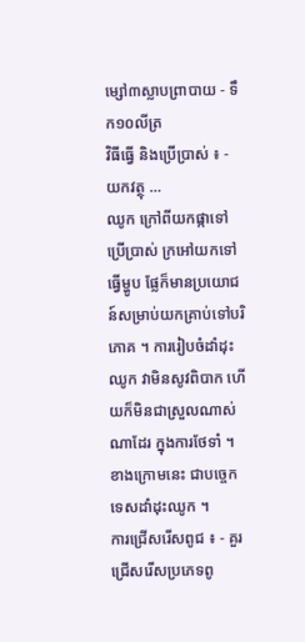ម្សៅ៣ស្លាបព្រាបាយ - ទឹក១០លីត្រ
វិធីធ្វើ និងប្រើប្រាស់ ៖ - យកវត្ថុ ...
ឈូក ក្រៅពីយកផ្កាទៅប្រើប្រាស់ ក្រអៅយកទៅធ្វើម្ហូប ផ្លែក៏មានប្រយោជន៍សម្រាប់យកគ្រាប់ទៅបរិភោគ ។ ការរៀបចំដាំដុះឈូក វាមិនសូវពិបាក ហើយក៏មិនជាស្រួលណាស់ណាដែរ ក្នុងការថែទាំ ។ ខាងក្រោមនេះ ជាបច្ចេកទេសដាំដុះឈូក ។
ការជ្រើសរើសពូជ ៖ - គួរជ្រើសរើសប្រភេទពូ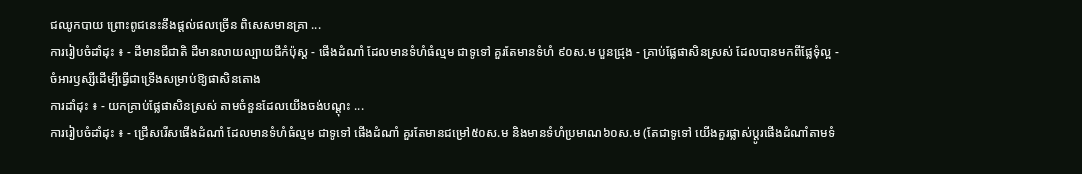ជឈូកបាយ ព្រោះពូជនេះនឹងផ្តល់ផលច្រើន ពិសេសមានគ្រា ...
ការរៀបចំដាំដុះ ៖ - ដីមានជីជាតិ ដីមានលាយល្បាយជីកំប៉ុស្ត - ផើងដំណាំ ដែលមានទំហំធំល្មម ជាទូទៅ គួរតែមានទំហំ ៩០ស.ម បួនជ្រុង - គ្រាប់ផ្លែផាសិនស្រស់ ដែលបានមកពីផ្លែទុំល្អ - ចំអារឫស្សីដើម្បីធ្វើជាទ្រើងសម្រាប់ឱ្យផាសិនតោង
ការដាំដុះ ៖ - យកគ្រាប់ផ្លែផាសិនស្រស់ តាមចំនួនដែលយើងចង់បណ្តុះ ...
ការរៀបចំដាំដុះ ៖ - ជ្រើសរើសផើងដំណាំ ដែលមានទំហំធំល្មម ជាទូទៅ ផើងដំណាំ គួរតែមានជម្រៅ៥០ស.ម និងមានទំហំប្រមាណ៦០ស.ម (តែជាទូទៅ យើងគួរផ្លាស់ប្តូរផើងដំណាំតាមទំ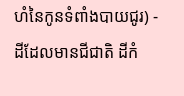ហំនៃកូនទំពាំងបាយជូរ) - ដីដែលមានជីជាតិ ដីកំ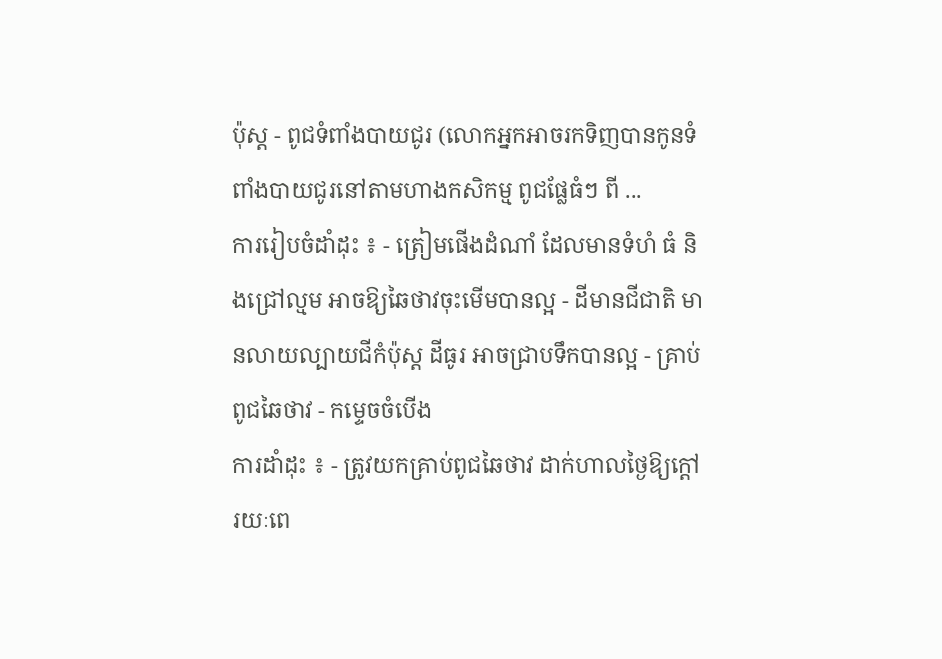ប៉ុស្ត - ពូជទំពាំងបាយជូរ (លោកអ្នកអាចរកទិញបានកូនទំពាំងបាយជូរនៅតាមហាងកសិកម្ម ពូជផ្លែធំៗ ពី ...
ការរៀបចំដាំដុះ ៖ - ត្រៀមផើងដំណាំ ដែលមានទំហំ ធំ និងជ្រៅល្មម អាចឱ្យឆៃថាវចុះមើមបានល្អ - ដីមានជីជាតិ មានលាយល្បាយជីកំប៉ុស្ត ដីធូរ អាចជ្រាបទឹកបានល្អ - គ្រាប់ពូជឆៃថាវ - កម្ទេចចំបើង
ការដាំដុះ ៖ - ត្រូវយកគ្រាប់ពូជឆៃថាវ ដាក់ហាលថ្ងៃឱ្យក្តៅ រយៈពេ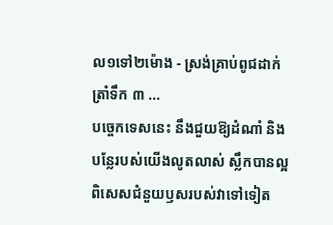ល១ទៅ២ម៉ោង - ស្រង់គ្រាប់ពូជដាក់ត្រាំទឹក ៣ ...
បច្ចេកទេសនេះ នឹងជួយឱ្យដំណាំ និងបន្លែរបស់យើងលូតលាស់ ស្លឹកបានល្អ ពិសេសជំនួយឫសរបស់វាទៅទៀត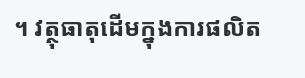។ វត្ថុធាតុដើមក្នុងការផលិត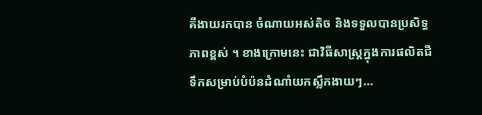គឺងាយរកបាន ចំណាយអស់តិច និងទទួលបានប្រសិទ្ធភាពខ្ពស់ ។ ខាងក្រោមនេះ ជាវិធីសាស្ត្រក្នុងការផលិតជីទឹកសម្រាប់បំប៉នដំណាំយកស្លឹកងាយៗ…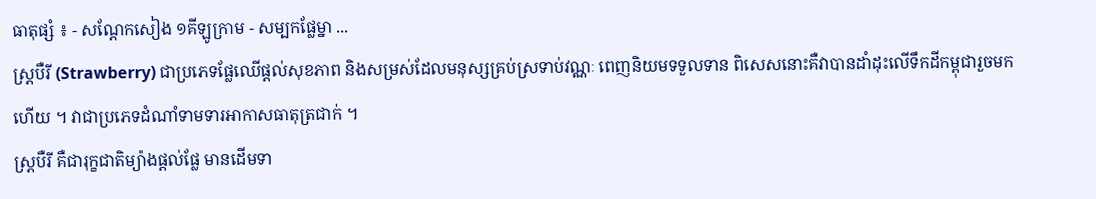ធាតុផ្សំ ៖ - សណ្តែកសៀង ១គីឡូក្រាម - សម្បកផ្លែម្នា ...
ស្ត្របឺរី (Strawberry) ជាប្រភេទផ្លែឈើផ្តល់សុខភាព និងសម្រស់ដែលមនុស្សគ្រប់ស្រទាប់វណ្ណៈ ពេញនិយមទទួលទាន ពិសេសនោះគឺវាបានដាំដុះលើទឹកដីកម្ពុជារួចមកហើយ ។ វាជាប្រភេទដំណាំទាមទារអាកាសធាតុត្រជាក់ ។
ស្ត្របឺរី គឺជារុក្ខជាតិម្យ៉ាងផ្តល់ផ្លែ មានដើមទា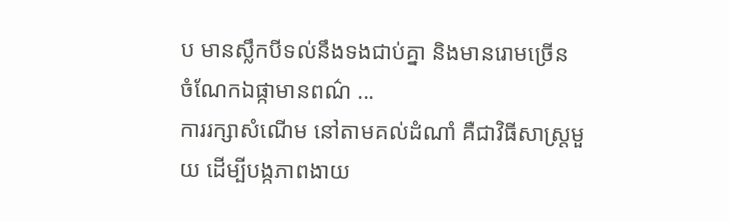ប មានស្លឹកបីទល់នឹងទងជាប់គ្នា និងមានរោមច្រើន ចំណែកឯផ្កាមានពណ៌ ...
ការរក្សាសំណើម នៅតាមគល់ដំណាំ គឺជាវិធីសាស្ត្រមួយ ដើម្បីបង្កភាពងាយ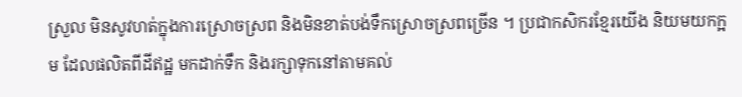ស្រួល មិនសូវហត់ក្នុងការស្រោចស្រព និងមិនខាត់បង់ទឹកស្រោចស្រពច្រើន ។ ប្រជាកសិករខ្មែរយើង និយមយកក្អម ដែលផលិតពីដីឥដ្ឋ មកដាក់ទឹក និងរក្សាទុកនៅតាមគល់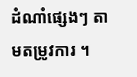ដំណាំផ្សេងៗ តាមតម្រូវការ ។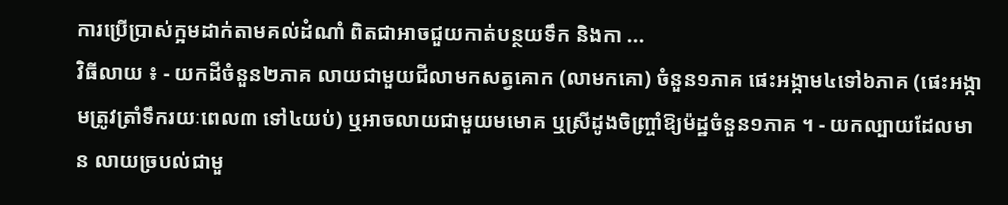ការប្រើប្រាស់ក្អមដាក់តាមគល់ដំណាំ ពិតជាអាចជួយកាត់បន្ថយទឹក និងកា ...
វិធីលាយ ៖ - យកដីចំនួន២ភាគ លាយជាមួយជីលាមកសត្វគោក (លាមកគោ) ចំនួន១ភាគ ផេះអង្កាម៤ទៅ៦ភាគ (ផេះអង្កាមត្រូវត្រាំទឹករយៈពេល៣ ទៅ៤យប់) ឬអាចលាយជាមួយមមោគ ឬស្រីដូងចិញ្ច្រាំឱ្យម៉ដ្ឋចំនួន១ភាគ ។ - យកល្បាយដែលមាន លាយច្របល់ជាមួ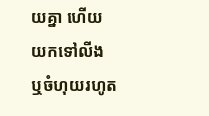យគ្នា ហើយយកទៅលីង ឬចំហុយរហូត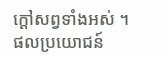ក្តៅសព្វទាំងអស់ ។
ផលប្រយោជន៍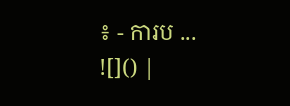៖ - ការប ...
![]() |